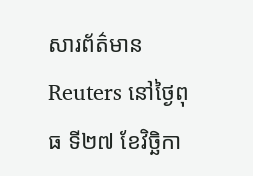សារព័ត៌មាន Reuters នៅថ្ងៃពុធ ទី២៧ ខែវិច្ឆិកា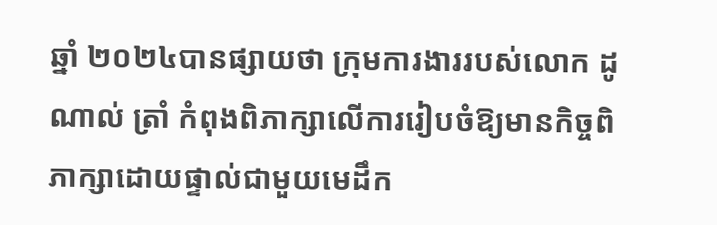ឆ្នាំ ២០២៤បានផ្សាយថា ក្រុមការងាររបស់លោក ដូណាល់ ត្រាំ កំពុងពិភាក្សាលើការរៀបចំឱ្យមានកិច្ចពិភាក្សាដោយផ្ទាល់ជាមួយមេដឹក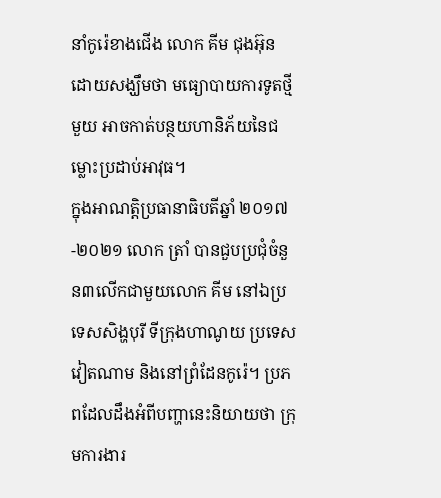នាំកូរ៉េខាងជើង លោក គីម ជុងអ៊ុន ដោយសង្ឃឹមថា មធ្យោបាយការទូតថ្មីមួយ អាចកាត់បន្ថយហានិភ័យនៃជម្លោះប្រដាប់អាវុធ។
ក្នុងអាណត្តិប្រធានាធិបតីឆ្នាំ ២០១៧-២០២១ លោក ត្រាំ បានជួបប្រជុំចំនួន៣លើកជាមួយលោក គីម នៅឯប្រទេសសិង្ហបុរី ទីក្រុងហាណូយ ប្រទេសវៀតណាម និងនៅព្រំដែនកូរ៉េ។ ប្រភពដែលដឹងអំពីបញ្ហានេះនិយាយថា ក្រុមការងារ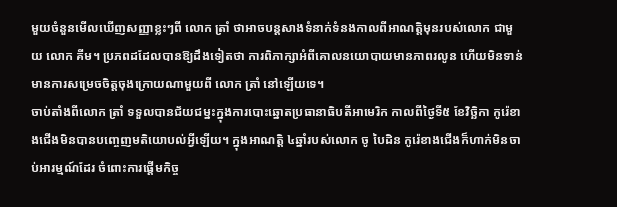មួយចំនួនមើលឃើញសញ្ញាខ្លះៗពី លោក ត្រាំ ថាអាចបន្តសាងទំនាក់ទំនងកាលពីអាណត្តិមុនរបស់លោក ជាមួយ លោក គីម។ ប្រភពដដែលបានឱ្យដឹងទៀតថា ការពិភាក្សាអំពីគោលនយោបាយមានភាពរលូន ហើយមិនទាន់មានការសម្រេចចិត្តចុងក្រោយណាមួយពី លោក ត្រាំ នៅឡើយទេ។
ចាប់តាំងពីលោក ត្រាំ ទទួលបានជ័យជម្នះក្នុងការបោះឆ្នោតប្រធានាធិបតីអាមេរិក កាលពីថ្ងៃទី៥ ខែវិច្ឆិកា កូរ៉េខាងជើងមិនបានបញ្ចេញមតិយោបល់អ្វីឡើយ។ ក្នុងអាណត្តិ ៤ឆ្នាំរបស់លោក ចូ បៃដិន កូរ៉េខាងជើងក៏ហាក់មិនចាប់អារម្មណ៍ដែរ ចំពោះការផ្តើមកិច្ច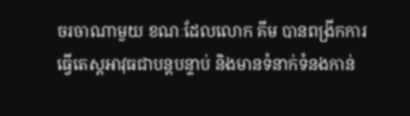ចរចាណាមួយ ខណៈដែលលោក គីម បានពង្រីកការធ្វើតេស្តអាវុធជាបន្តបន្ទាប់ និងមានទំនាក់ទំនងកាន់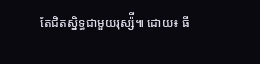តែជិតស្និទ្ធជាមួយរុស្ស៉ី៕ ដោយ៖ ធី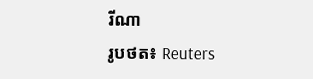រីណា
រូបថត៖ Reuters